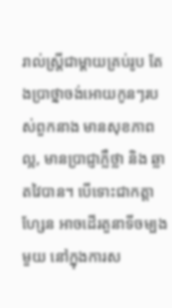រាល់ស្ត្រីជាម្តាយគ្រប់រូប តែងប្រាថ្នាចង់អោយកូនៗរបស់ពួកនាង មានសុខភាពល្អ, មានប្រាជ្ញាភ្លឺថ្លា និង ឆ្លាតវៃបាន។ បើទោះជាកត្តាហ្សែន អាចដើរតួនាទីចម្បងមួយ នៅក្នុងការស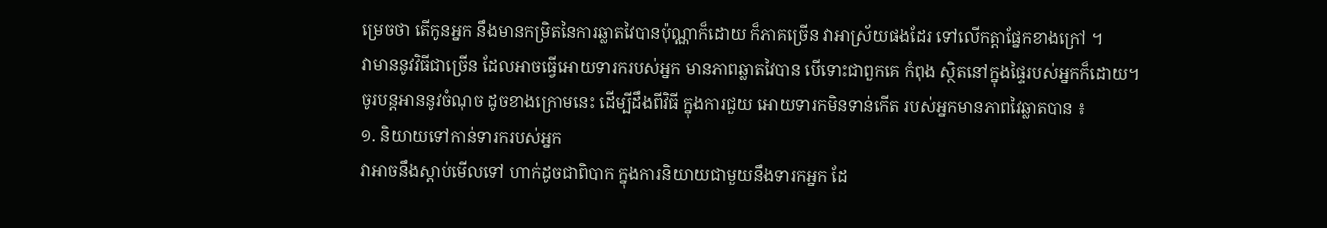ម្រេចថា តើកូនអ្នក នឹងមានកម្រិតនៃការឆ្លាតវៃបានប៉ុណ្ណាក៏ដោយ ក៏ភាគច្រើន វាអាស្រ័យផងដែរ ទៅលើកត្តាផ្នែកខាងក្រៅ ។
វាមាននូវវិធីជាច្រើន ដែលអាចធ្វើអោយទារករបស់អ្នក មានភាពឆ្លាតវៃបាន បើទោះជាពួកគេ កំពុង ស្ថិតនៅក្នុងផ្ទៃរបស់អ្នកក៏ដោយ។ ចូរបន្តអាននូវចំណុច ដូចខាងក្រោមនេះ ដើម្បីដឹងពីវិធី ក្នុងការជួយ អោយទារកមិនទាន់កើត របស់អ្នកមានភាពវៃឆ្លាតបាន ៖
១. និយាយទៅកាន់ទារករបស់អ្នក
វាអាចនឹងស្តាប់មើលទៅ ហាក់ដូចជាពិបាក ក្នុងការនិយាយជាមួយនឹងទារកអ្នក ដែ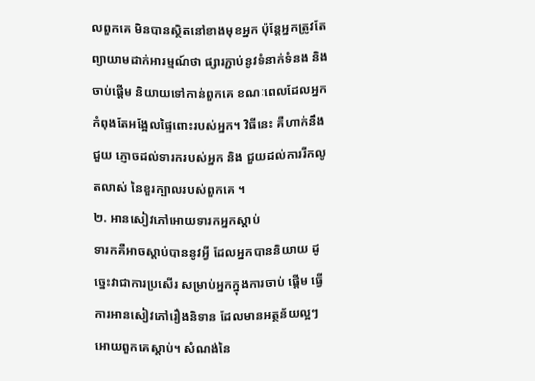លពួកគេ មិនបានស្ថិតនៅខាងមុខអ្នក ប៉ុន្តែអ្នកត្រូវតែព្យាយាមដាក់អារម្មណ៍ថា ផ្សារភ្ជាប់នូវទំនាក់ទំនង និង ចាប់ផ្តើម និយាយទៅកាន់ពួកគេ ខណៈពេលដែលអ្នក កំពុងតែអង្អែលផ្ទៃពោះរបស់អ្នក។ វិធីនេះ គឺហាក់នឹង ជួយ ភ្ញោចដល់ទារករបស់អ្នក និង ជួយដល់ការរីកលូតលាស់ នៃខួរក្បាលរបស់ពួកគេ ។
២. អានសៀវភៅអោយទារកអ្នកស្តាប់
ទារកគឺអាចស្តាប់បាននូវអ្វី ដែលអ្នកបាននិយាយ ដូច្នេះវាជាការប្រសើរ សម្រាប់អ្នកក្នុងការចាប់ ផ្តើម ធ្វើការអានសៀវភៅរឿងនិទាន ដែលមានអត្ថន័យល្អៗ អោយពួកគេស្តាប់។ សំណង់នៃ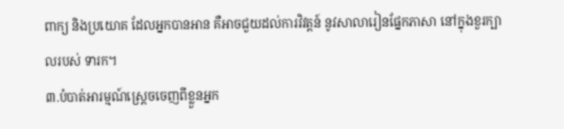ពាក្យ និងប្រយោគ ដែលអ្នកបានអាន គឺអាចជួយដល់ការវិវត្តន៍ នូវសាលារៀនផ្នែកភាសា នៅក្នុងខួរក្បាលរបស់ ទារក។
៣.បំបាត់អារម្មណ៍ស្ត្រេចចេញពីខ្លួនអ្នក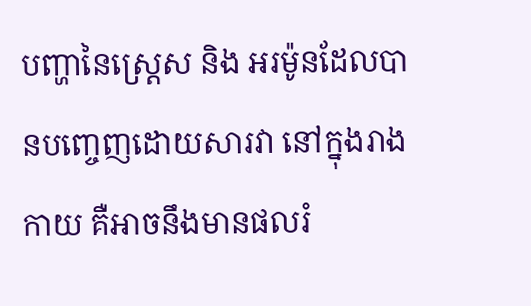បញ្ហានៃស្ត្រេស និង អរម៉ូនដែលបានបញ្ចេញដោយសារវា នៅក្នុងរាងកាយ គឺអាចនឹងមានផលរំ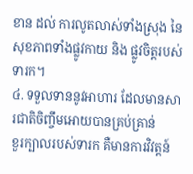ខាន ដល់ ការលូតលាស់ទាំងស្រុង នៃសុខភាពទាំងផ្លូវកាយ និង ផ្លូវចិត្តរបស់ទារក។
៤. ទទួលទាននូវអាហារ ដែលមានសារជាតិចិញ្ចឹមអោយបានគ្រប់គ្រាន់
ខួរក្បាលរបស់ទារក គឺមានការវិវត្តន៍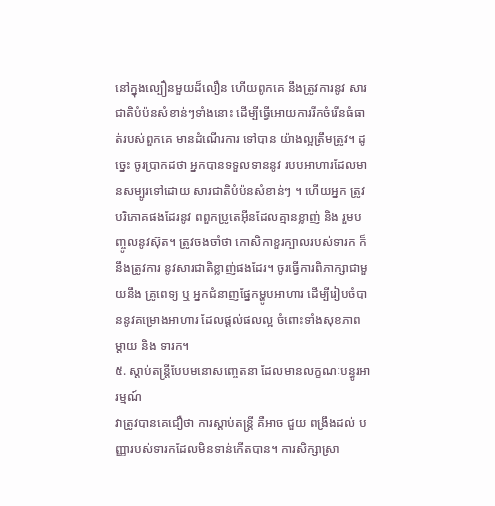នៅក្នុងល្បឿនមួយដ៏លឿន ហើយពូកគេ នឹងត្រូវការនូវ សារជាតិបំប៉នសំខាន់ៗទាំងនោះ ដើម្បីធ្វើអោយការរីកចំរើនធំធាត់របស់ពួកគេ មានដំណើរការ ទៅបាន យ៉ាងល្អត្រឹមត្រូវ។ ដូច្នេះ ចូរប្រាកដថា អ្នកបានទទួលទាននូវ របបអាហារដែលមានសម្បូរទៅដោយ សារជាតិបំប៉នសំខាន់ៗ ។ ហើយអ្នក ត្រូវបរិភោគផងដែរនូវ ពពួកប្រូតេអ៊ីនដែលគ្មានខ្លាញ់ និង រួមបញ្ចូលនូវស៊ុត។ ត្រូវចងចាំថា កោសិកាខួរក្បាលរបស់ទារក ក៏នឹងត្រូវការ នូវសារជាតិខ្លាញ់ផងដែរ។ ចូរធ្វើការពិភាក្សាជាមួយនឹង គ្រូពេទ្យ ឬ អ្នកជំនាញផ្នែកម្ហូបអាហារ ដើម្បីរៀបចំបាននូវគម្រោងអាហារ ដែលផ្តល់ផលល្អ ចំពោះទាំងសុខភាពម្តាយ និង ទារក។
៥. ស្តាប់តន្ត្រីបែបមនោសញ្ចេតនា ដែលមានលក្ខណៈបន្ធូរអារម្មណ៍
វាត្រូវបានគេជឿថា ការស្តាប់តន្ត្រី គឺអាច ជួយ ពង្រឹងដល់ បញ្ញារបស់ទារកដែលមិនទាន់កើតបាន។ ការសិក្សាស្រា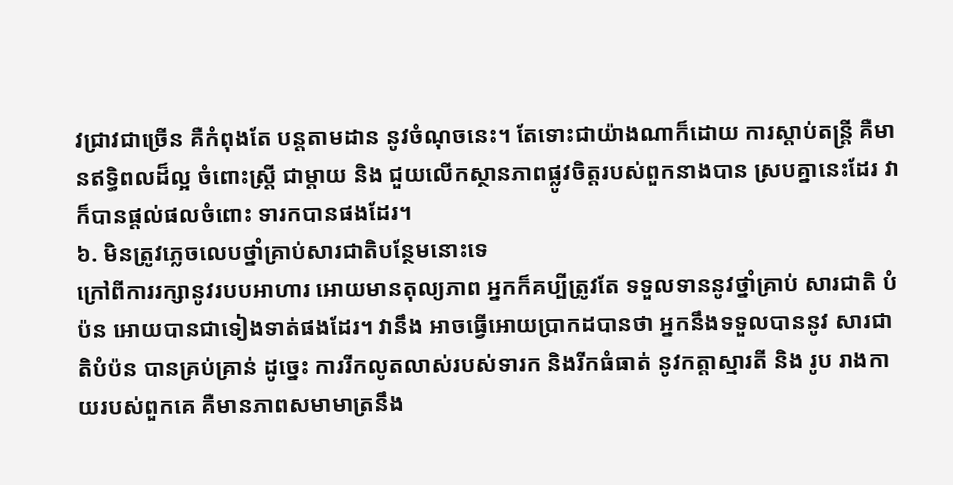វជ្រាវជាច្រើន គឺកំពុងតែ បន្តតាមដាន នូវចំណុចនេះ។ តែទោះជាយ៉ាងណាក៏ដោយ ការស្តាប់តន្ត្រី គឺមានឥទ្ធិពលដ៏ល្អ ចំពោះស្ត្រី ជាម្តាយ និង ជួយលើកស្ថានភាពផ្លូវចិត្តរបស់ពួកនាងបាន ស្របគ្នានេះដែរ វាក៏បានផ្តល់ផលចំពោះ ទារកបានផងដែរ។
៦. មិនត្រូវភ្លេចលេបថ្នាំគ្រាប់សារជាតិបន្ថែមនោះទេ
ក្រៅពីការរក្សានូវរបបអាហារ អោយមានតុល្យភាព អ្នកក៏គប្បីត្រូវតែ ទទួលទាននូវថ្នាំគ្រាប់ សារជាតិ បំប៉ន អោយបានជាទៀងទាត់ផងដែរ។ វានឹង អាចធ្វើអោយប្រាកដបានថា អ្នកនឹងទទួលបាននូវ សារជាតិបំប៉ន បានគ្រប់គ្រាន់ ដូច្នេះ ការរីកលូតលាស់របស់ទារក និងរីកធំធាត់ នូវកត្តាស្មារតី និង រូប រាងកាយរបស់ពួកគេ គឺមានភាពសមាមាត្រនឹង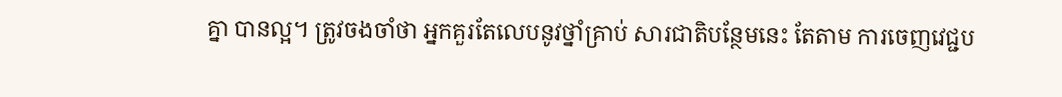គ្នា បានល្អ។ ត្រូវចងចាំថា អ្នកគួរតែលេបនូវថ្នាំគ្រាប់ សារជាតិបន្ថែមនេះ តែតាម ការចេញវេជ្ជប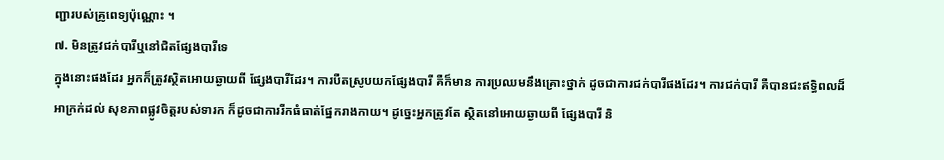ញ្ជារបស់គ្រូពេទ្យប៉ុណ្ណោះ ។
៧. មិនត្រូវជក់បារីឬនៅជិតផ្សែងបារីទេ
ក្នុងនោះផងដែរ អ្នកក៏ត្រូវស្ថិតអោយឆ្ងាយពី ផ្សែងបារីដែរ។ ការបឺតស្រូបយកផ្សែងបារី គឺក៏មាន ការប្រឈមនឹងគ្រោះថ្នាក់ ដូចជាការជក់បារីផងដែរ។ ការជក់បារី គឺបានជះឥទ្ធិពលដ៏អាក្រក់ដល់ សុខភាពផ្លូវចិត្តរបស់ទារក ក៏ដូចជាការរីកធំធាត់ផ្នែករាងកាយ។ ដូច្នេះអ្នកត្រូវតែ ស្ថិតនៅអោយឆ្ងាយពី ផ្សែងបារី និ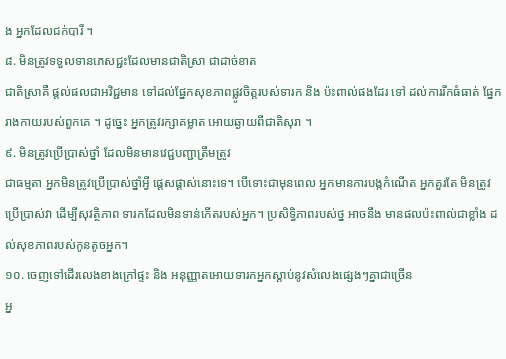ង អ្នកដែលជក់បារី ។
៨. មិនត្រូវទទួលទានភេសជ្ជះដែលមានជាតិស្រា ជាដាច់ខាត
ជាតិស្រាគឺ ផ្តល់ផលជាអវិជ្ជមាន ទៅដល់ផ្នែកសុខភាពផ្លូវចិត្តរបស់ទារក និង ប៉ះពាល់ផងដែរ ទៅ ដល់ការរីកធំធាត់ ផ្នែករាងកាយរបស់ពួកគេ ។ ដូច្នេះ អ្នកត្រូវរក្សាគម្លាត អោយឆ្ងាយពីជាតិសុរា ។
៩. មិនត្រូវប្រើប្រាស់ថ្នាំ ដែលមិនមានវេជ្ជបញ្ជាត្រឹមត្រូវ
ជាធម្មតា អ្នកមិនត្រូវប្រើប្រាស់ថ្នាំអ្វី ផ្តេសផ្តាស់នោះទេ។ បើទោះជាមុនពេល អ្នកមានការបង្កកំណើត អ្នកគួរតែ មិនត្រូវប្រើប្រាស់វា ដើម្បីសុវត្ថិភាព ទារកដែលមិនទាន់កើតរបស់អ្នក។ ប្រសិទ្ធិភាពរបស់ថ្ន អាចនឹង មានផលប៉ះពាល់ជាខ្លាំង ដល់សុខភាពរបស់កូនតូចអ្នក។
១០. ចេញទៅដើរលេងខាងក្រៅផ្ទះ និង អនុញ្ញាតអោយទារកអ្នកស្តាប់នូវសំលេងផ្សេងៗគ្នាជាច្រើន
អ្ន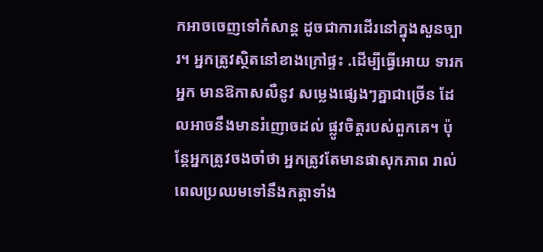កអាចចេញទៅកំសាន្ត ដូចជាការដើរនៅក្នុងសួនច្បារ។ អ្នកត្រូវស្ថិតនៅខាងក្រៅផ្ទះ .ដើម្បីធ្វើអោយ ទារកអ្នក មានឱកាសលឺនូវ សម្លេងផ្សេងៗគ្នាជាច្រើន ដែលអាចនឹងមានរំញោចដល់ ផ្លូវចិត្តរបស់ពួកគេ។ ប៉ុន្តែអ្នកត្រូវចងចាំថា អ្នកត្រូវតែមានផាសុកភាព រាល់ពេលប្រឈមទៅនឹងកត្តាទាំង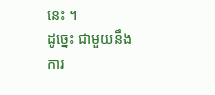នេះ ។
ដូច្នេះ ជាមួយនឹងការ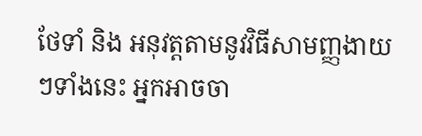ថែទាំ និង អនុវត្តតាមនូវវិធីសាមញ្ញងាយៗទាំងនេះ អ្នកអាចចា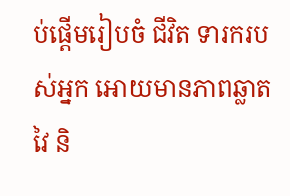ប់ផ្តើមរៀបចំ ជីវិត ទារករបស់អ្នក អោយមានភាពឆ្លាតវៃ និ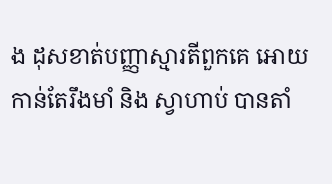ង ដុសខាត់បញ្ញាស្មារតីពួកគេ អោយកាន់តែរឹងមាំ និង ស្វាហាប់ បានតាំ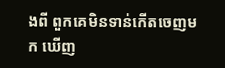ងពី ពួកគេមិនទាន់កើតចេញមក ឃើញ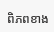ពិភពខាង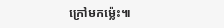ក្រៅមកម្ល៉េះ៕